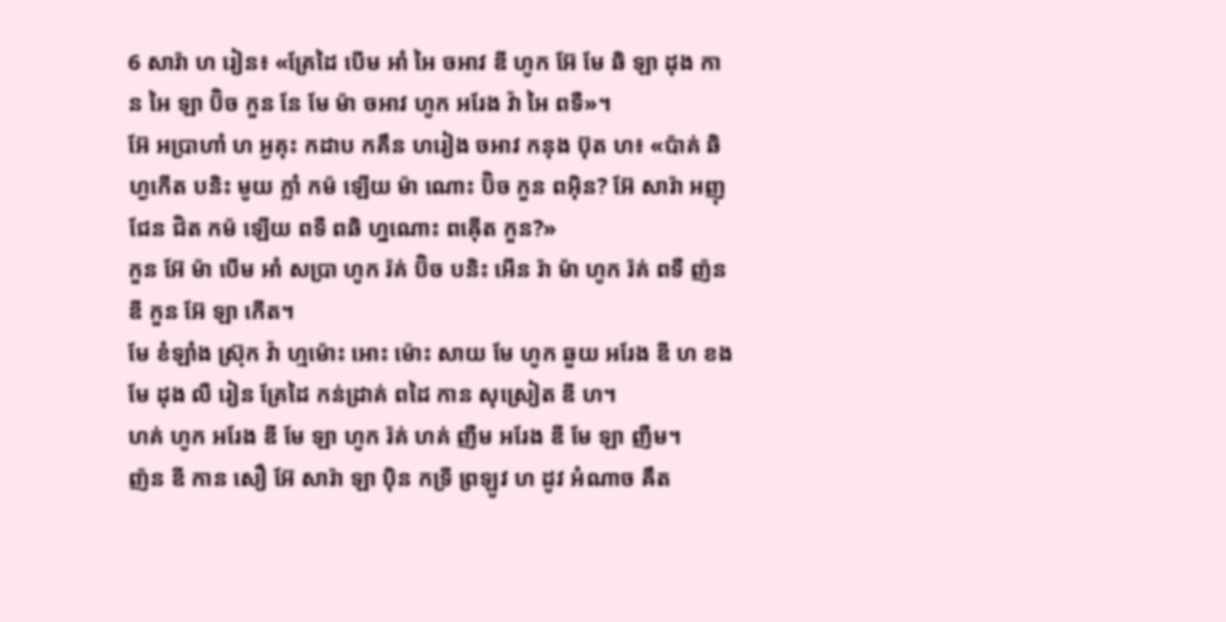6 សារ៉ា ហ រៀន៖ «គ្រែដៃ បើម អាំ អៃ ចអាវ ឌី ហូក អ៊ែ មែ ឆិ ឡា ដុង កាន អៃ ឡា ប៊ិច កួន នែ មែ ម៉ា ចអាវ ហូក អរែង វ៉ា អៃ ពទឺ»។
អ៊ែ អប្រាហាំ ហ អ្ងគុះ កដាប កគឹន ហរៀង ចអាវ កនុង ប៊ុត ហ៖ «ប៉ាគ់ ឆិ ហ្ងកើត បនិះ មូយ ក្លាំ កម៉ ឡើយ ម៉ា ណោះ ប៊ិច កួន ពអ៊ិន? អ៊ែ សារ៉ា អញុ ជែន ជិត កម៉ ឡើយ ពទឺ ពឆិ ហ្នណោះ ពឝ៉ើត កួន?»
កួន អ៊ែ ម៉ា បើម អាំ សប្រា ហូក រ៉គ់ ប៊ិច បនិះ អើន រ៉ា ម៉ា ហូក រ៉គ់ ពទឺ ញ៉ន ឌី កួន អ៊ែ ឡា កើត។
មែ ខំឡាំង ស្រ៊ុក វ៉ា ហ្មម៉ោះ អោះ ម៉ោះ សាយ មែ ហូក ឆួយ អរែង ឌី ហ ខង មែ ដុង លឺ រៀន គ្រែដៃ កន់ដ្រាគ់ ពដៃ កាន សុស្រៀត ឌី ហ។
ហគ់ ហូក អរែង ឌី មែ ឡា ហូក រ៉គ់ ហគ់ ញឺម អរែង ឌី មែ ឡា ញឺម។
ញ៉ន ឌី កាន សឿ អ៊ែ សារ៉ា ឡា ប៉ិន កទ្រី ព្រឡូវ ហ ដូវ អំណាច ឝឹត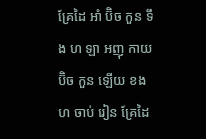គ្រែដៃ អាំ ប៊ិច កួន ទឹង ហ ឡា អញុ កាយ ប៊ិច កួន ឡើយ ខង ហ ចាប់ រៀន គ្រែដៃ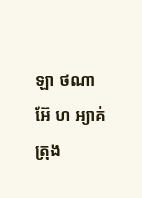ឡា ថណា អ៊ែ ហ អ្យាគ់ ត្រុង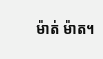ម៉ាត់ ម៉ាត។